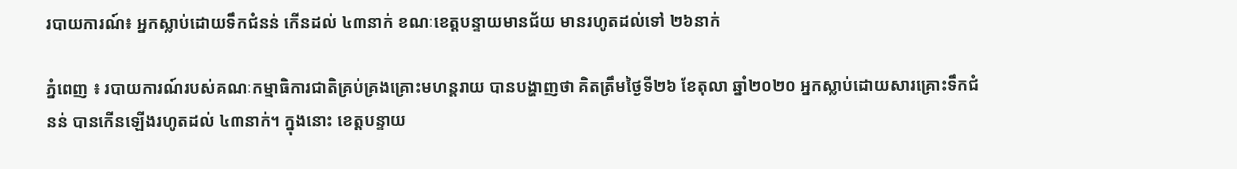របាយការណ៍៖ អ្នកស្លាប់ដោយទឹកជំនន់ កើនដល់ ៤៣នាក់ ខណៈខេត្តបន្ទាយមានជ័យ មានរហូតដល់ទៅ ២៦នាក់

ភ្នំពេញ ៖ របាយការណ៍របស់គណៈកម្មាធិការជាតិគ្រប់គ្រងគ្រោះមហន្តរាយ បានបង្ហាញថា គិតត្រឹមថ្ងៃទី២៦ ខែតុលា ឆ្នាំ២០២០ អ្នកស្លាប់ដោយសារគ្រោះទឹកជំនន់ បានកើនឡើងរហូតដល់ ៤៣នាក់។ ក្នុងនោះ ខេត្តបន្ទាយ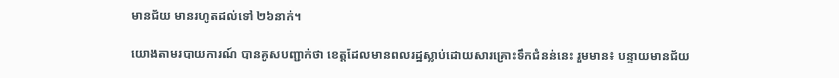មានជ័យ មានរហូតដល់ទៅ ២៦នាក់។

យោងតាមរបាយការណ៍ បានគូសបញ្ជាក់ថា ខេត្តដែលមានពលរដ្ឋស្លាប់ដោយសារគ្រោះទឹកជំនន់នេះ រួមមាន៖ បន្ទាយមានជ័យ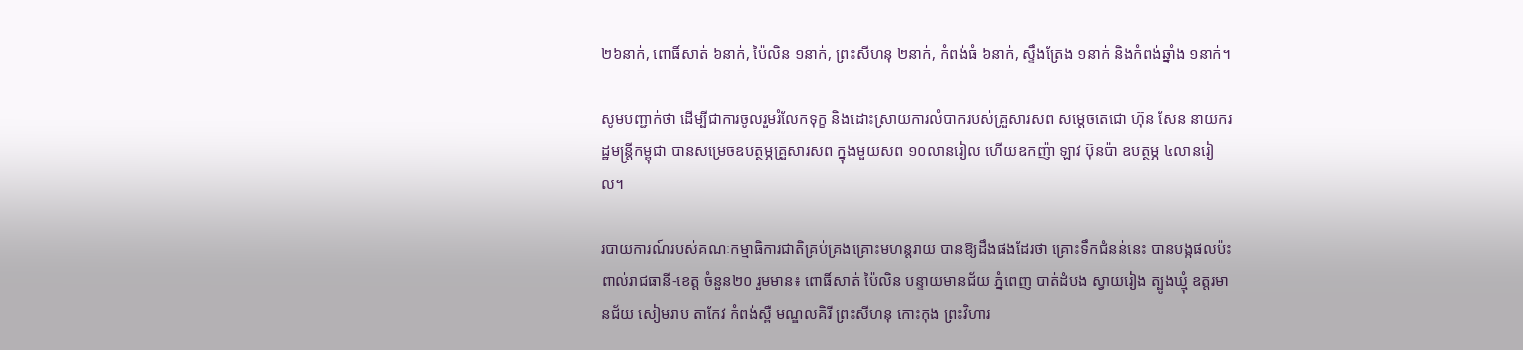២៦នាក់, ពោធិ៍សាត់ ៦នាក់, ប៉ៃលិន ១នាក់, ព្រះសីហនុ ២នាក់, កំពង់ធំ ៦នាក់, ស្ទឹងត្រែង ១នាក់ និងកំពង់ឆ្នាំង ១នាក់។

សូមបញ្ជាក់ថា ដើម្បីជាការចូលរួមរំលែកទុក្ខ និងដោះស្រាយការលំបាករបស់គ្រួសារសព សម្តេចតេជោ ហ៊ុន សែន នាយករដ្ឋមន្ត្រីកម្ពុជា បានសម្រេចឧបត្ថម្ភគ្រួសារសព ក្នុងមួយសព ១០លានរៀល ហើយឧកញ៉ា ឡាវ ប៊ុនប៉ា ឧបត្ថម្ភ ៤លានរៀល។

របាយការណ៍របស់គណៈកម្មាធិការជាតិគ្រប់គ្រងគ្រោះមហន្តរាយ បានឱ្យដឹងផងដែរថា គ្រោះទឹកជំនន់នេះ បានបង្កផលប៉ះពាល់រាជធានី-ខេត្ត ចំនួន២០ រួមមាន៖ ពោធិ៍សាត់ ប៉ៃលិន បន្ទាយមានជ័យ ភ្នំពេញ បាត់ដំបង ស្វាយរៀង ត្បូងឃ្មុំ ឧត្តរមានជ័យ សៀមរាប តាកែវ កំពង់ស្ពឺ មណ្ឌលគិរី ព្រះសីហនុ កោះកុង ព្រះវិហារ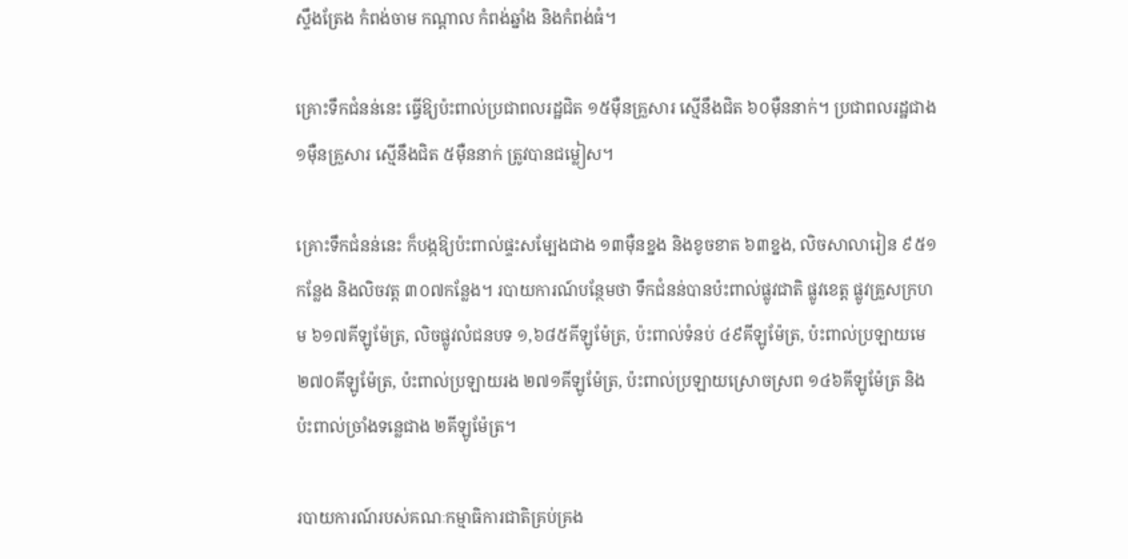ស្ទឹងត្រែង កំពង់ចាម កណ្តាល កំពង់ឆ្នាំង និងកំពង់ធំ។

គ្រោះទឹកជំនន់នេះ ធ្វើឱ្យប៉ះពាល់ប្រជាពលរដ្ឋជិត ១៥ម៉ឺនគ្រួសារ ស្មើនឹងជិត ៦០ម៉ឺននាក់។ ប្រជាពលរដ្ឋជាង ១ម៉ឺនគ្រួសារ ស្មើនឹងជិត ៥ម៉ឺននាក់ ត្រូវបានជម្លៀស។

គ្រោះទឹកជំនន់នេះ ក៏បង្កឱ្យប៉ះពាល់ផ្ទះសម្បែងជាង ១៣ម៉ឺនខ្នង និងខូចខាត ៦៣ខ្នង, លិចសាលារៀន ៩៥១កន្លែង និងលិចវត្ត ៣០៧កន្លែង។ របាយការណ៍បន្ថែមថា ទឹកជំនន់បានប៉ះពាល់ផ្លូវជាតិ ផ្លូវខេត្ត ផ្លូវគ្រួសក្រហម ៦១៧គីឡូម៉ែត្រ, លិចផ្លូវលំជនបទ ១,៦៨៥គីឡូម៉ែត្រ, ប៉ះពាល់ទំនប់ ៤៩គីឡូម៉ែត្រ, ប៉ះពាល់ប្រឡាយមេ ២៧០គីឡូម៉ែត្រ, ប៉ះពាល់ប្រឡាយរង ២៧១គីឡូម៉ែត្រ, ប៉ះពាល់ប្រឡាយស្រោចស្រព ១៤៦គីឡូម៉ែត្រ និងប៉ះពាល់ច្រាំងទន្លេជាង ២គីឡូម៉ែត្រ។

របាយការណ៍របស់គណៈកម្មាធិការជាតិគ្រប់គ្រង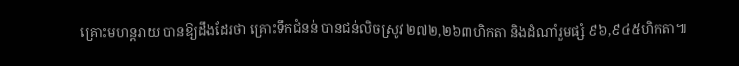គ្រោះមហន្តរាយ បានឱ្យដឹងដែរថា គ្រោះទឹកជំនន់ បានជន់លិចស្រូវ ២៧២,២៦៣ហិកតា និងដំណាំរួមផ្សំ ៩៦,៩៤៥ហិកតា៕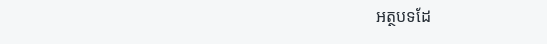អត្ថបទដែ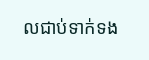លជាប់ទាក់ទង